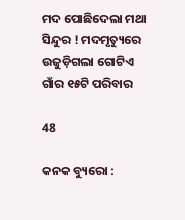ମଦ ପୋଛିଦେଲା ମଥା ସିନ୍ଦୁର ! ମଦମୃତ୍ୟୁରେ ଉଜୁଡ଼ିଗଲା ଗୋଟିଏ ଗାଁର ୧୫ଟି ପରିବାର

48

କନକ ବ୍ୟୁରୋ :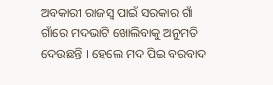ଅବକାରୀ ରାଜସ୍ୱ ପାଇଁ ସରକାର ଗାଁ ଗାଁରେ ମଦଭାଟି ଖୋଲିବାକୁ ଅନୁମତି ଦେଉଛନ୍ତି । ହେଲେ ମଦ ପିଇ ବରବାଦ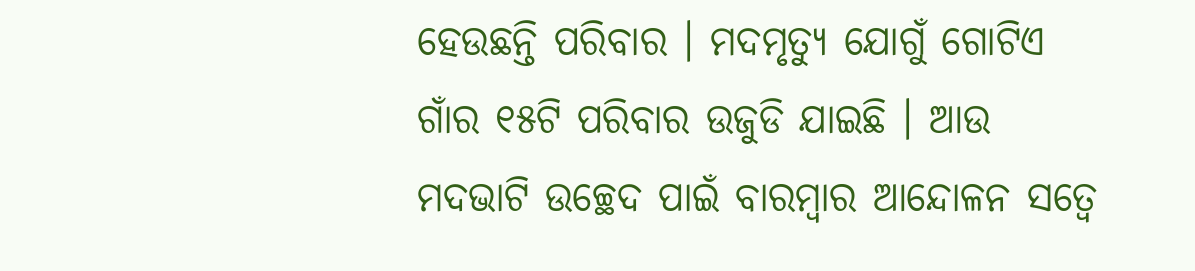ହେଉଛନ୍ତି ପରିବାର । ମଦମୃତ୍ୟୁ ଯୋଗୁଁ ଗୋଟିଏ ଗାଁର ୧୫ଟି ପରିବାର ଉଜୁଡି ଯାଇଛି । ଆଉ ମଦଭାଟି ଉଚ୍ଛେଦ ପାଇଁ ବାରମ୍ବାର ଆନ୍ଦୋଳନ ସତ୍ୱେ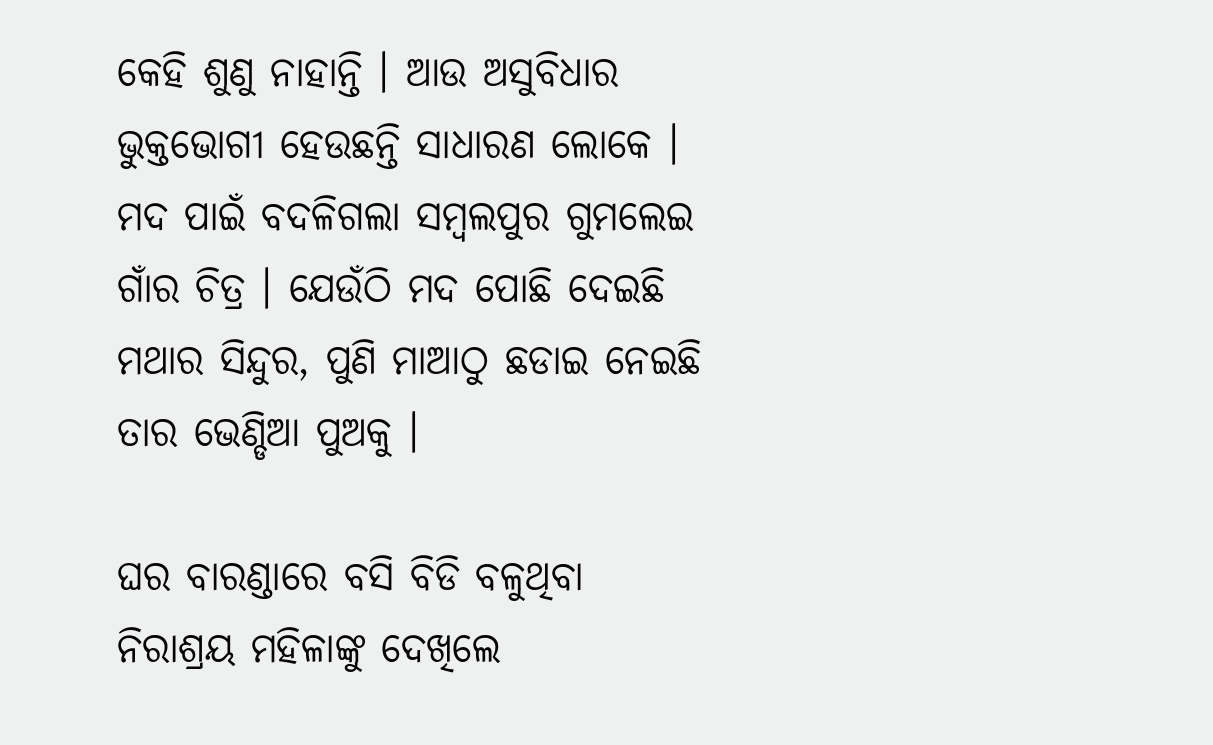କେହି ଶୁଣୁ ନାହାନ୍ତି । ଆଉ ଅସୁବିଧାର ଭୁକ୍ତଭୋଗୀ ହେଉଛନ୍ତି ସାଧାରଣ ଲୋକେ । ମଦ ପାଇଁ ବଦଳିଗଲା ସମ୍ବଲପୁର ଗୁମଲେଇ ଗାଁର ଚିତ୍ର । ଯେଉଁଠି ମଦ ପୋଛି ଦେଇଛି ମଥାର ସିନ୍ଦୁର, ପୁଣି ମାଆଠୁ ଛଡାଇ ନେଇଛି ତାର ଭେଣ୍ଡିଆ ପୁଅକୁ ।

ଘର ବାରଣ୍ଡାରେ ବସି ବିଡି ବଳୁଥିବା ନିରାଶ୍ରୟ ମହିଳାଙ୍କୁ ଦେଖିଲେ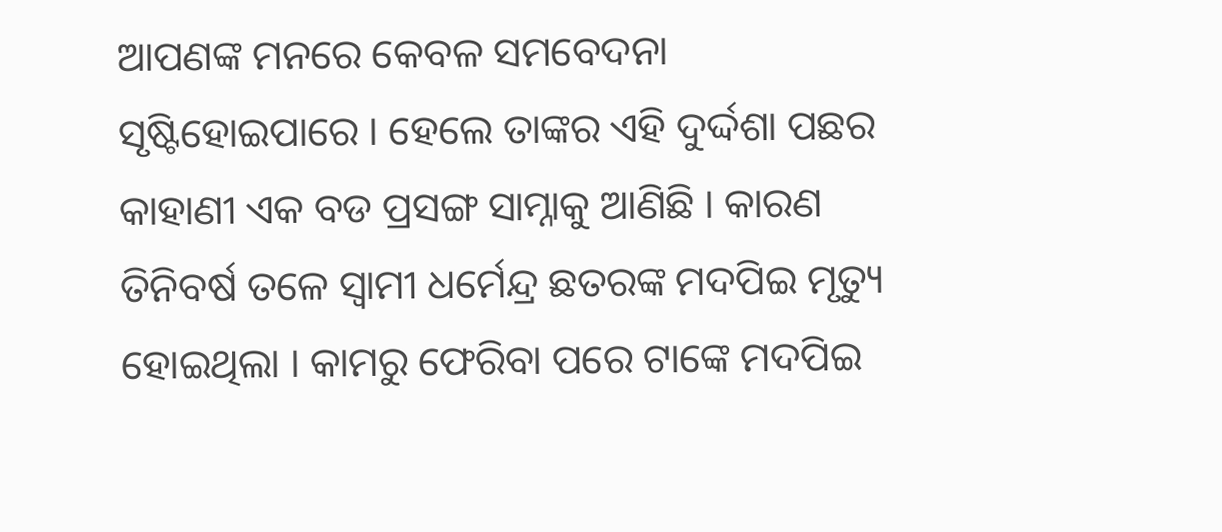ଆପଣଙ୍କ ମନରେ କେବଳ ସମବେଦନା ସୃଷ୍ଟିହୋଇପାରେ । ହେଲେ ତାଙ୍କର ଏହି ଦୁର୍ଦ୍ଦଶା ପଛର କାହାଣୀ ଏକ ବଡ ପ୍ରସଙ୍ଗ ସାମ୍ନାକୁ ଆଣିଛି । କାରଣ ତିନିବର୍ଷ ତଳେ ସ୍ୱାମୀ ଧର୍ମେନ୍ଦ୍ର ଛତରଙ୍କ ମଦପିଇ ମୃତ୍ୟୁ ହୋଇଥିଲା । କାମରୁ ଫେରିବା ପରେ ଟାଙ୍କେ ମଦପିଇ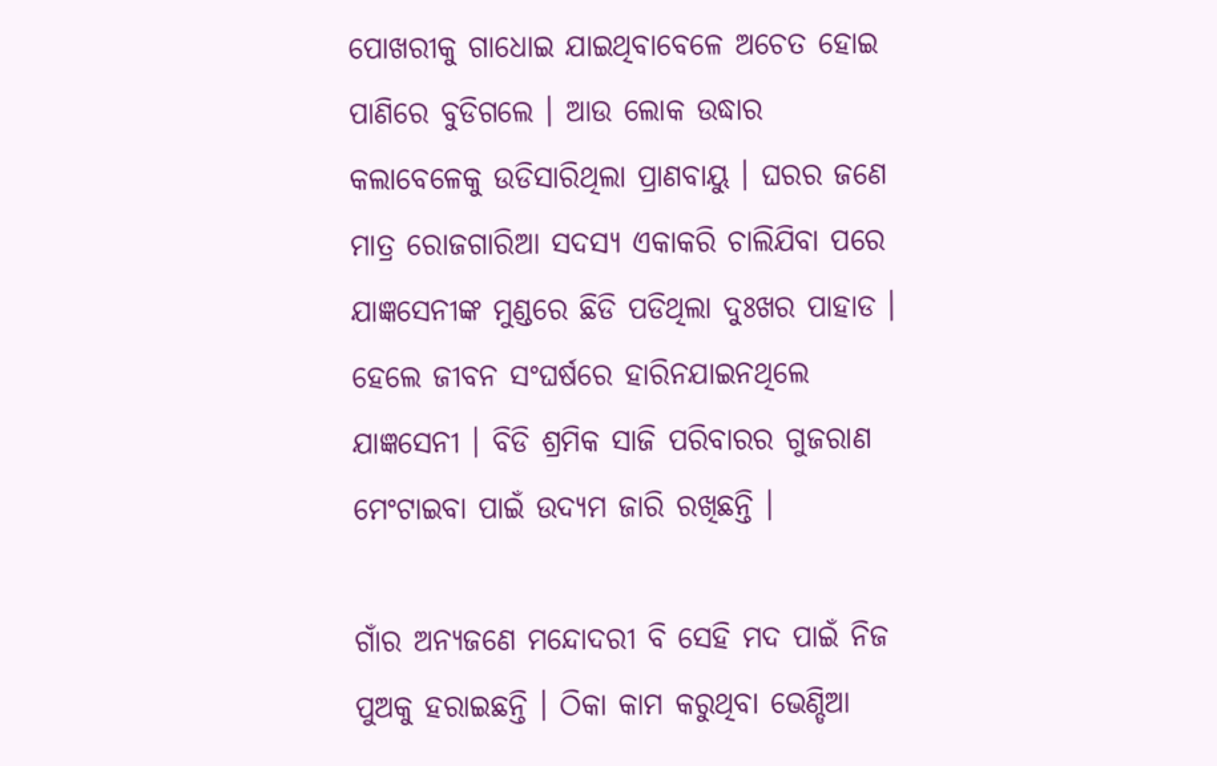ପୋଖରୀକୁ ଗାଧୋଇ ଯାଇଥିବାବେଳେ ଅଚେତ ହୋଇ ପାଣିରେ ବୁଡିଗଲେ । ଆଉ ଲୋକ ଉଦ୍ଧାର କଲାବେଳେକୁ ଉଡିସାରିଥିଲା ପ୍ରାଣବାୟୁ । ଘରର ଜଣେ ମାତ୍ର ରୋଜଗାରିଆ ସଦସ୍ୟ ଏକାକରି ଚାଲିଯିବା ପରେ ଯାଜ୍ଞସେନୀଙ୍କ ମୁଣ୍ଡରେ ଛିଡି ପଡିଥିଲା ଦୁଃଖର ପାହାଡ । ହେଲେ ଜୀବନ ସଂଘର୍ଷରେ ହାରିନଯାଇନଥିଲେ ଯାଜ୍ଞସେନୀ । ବିଡି ଶ୍ରମିକ ସାଜି ପରିବାରର ଗୁଜରାଣ ମେଂଟାଇବା ପାଇଁ ଉଦ୍ୟମ ଜାରି ରଖିଛନ୍ତି ।

ଗାଁର ଅନ୍ୟଜଣେ ମନ୍ଦୋଦରୀ ବି ସେହି ମଦ ପାଇଁ ନିଜ ପୁଅକୁ ହରାଇଛନ୍ତି । ଠିକା କାମ କରୁଥିବା ଭେଣ୍ଡିଆ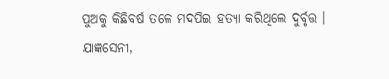ପୁଅକୁ କିଛିବର୍ଷ ତଳେ ମଦପିଇ ହତ୍ୟା କରିଥିଲେ ଦୁର୍ବୃତ୍ତ । ଯାଜ୍ଞସେନୀ,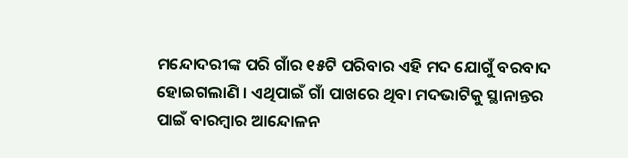ମନ୍ଦୋଦରୀଙ୍କ ପରି ଗାଁର ୧୫ଟି ପରିବାର ଏହି ମଦ ଯୋଗୁଁ ବରବାଦ ହୋଇଗଲାଣି । ଏଥିପାଇଁ ଗାଁ ପାଖରେ ଥିବା ମଦଭାଟିକୁ ସ୍ଥାନାନ୍ତର ପାଇଁ ବାରମ୍ବାର ଆନ୍ଦୋଳନ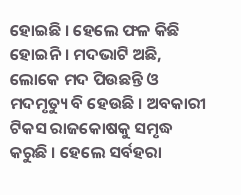ହୋଇଛି । ହେଲେ ଫଳ କିଛି ହୋଇନି । ମଦଭାଟି ଅଛି, ଲୋକେ ମଦ ପିଉଛନ୍ତି ଓ ମଦମୃତ୍ୟୁ ବି ହେଉଛି । ଅବକାରୀ ଟିକସ ରାଜକୋଷକୁ ସମୃଦ୍ଧ କରୁଛି । ହେଲେ ସର୍ବହରା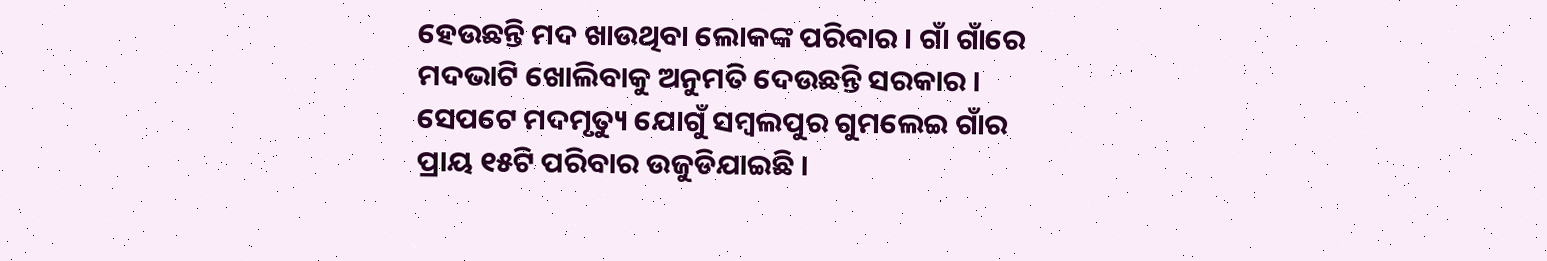ହେଉଛନ୍ତି ମଦ ଖାଉଥିବା ଲୋକଙ୍କ ପରିବାର । ଗାଁ ଗାଁରେ ମଦଭାଟି ଖୋଲିବାକୁ ଅନୁମତି ଦେଉଛନ୍ତି ସରକାର । ସେପଟେ ମଦମୃତ୍ୟୁ ଯୋଗୁଁ ସମ୍ବଲପୁର ଗୁମଲେଇ ଗାଁର ପ୍ରାୟ ୧୫ଟି ପରିବାର ଉଜୁଡିଯାଇଛି ।